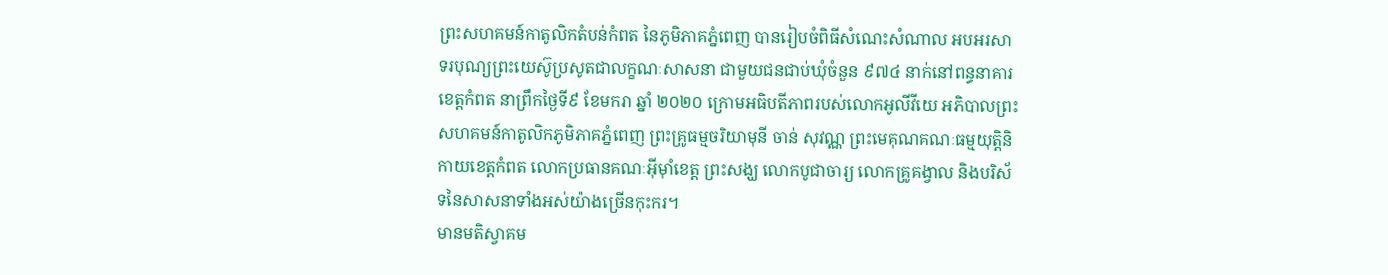ព្រះសហគមន៍កាតូលិកតំបន់កំពត នៃភូមិភាគភ្នំពេញ បានរៀបចំពិធីសំណេះសំណាល អបអរសាទរបុណ្យព្រះយេស៊ូប្រសូតជាលក្ខណៈសាសនា ជាមួយជនជាប់ឃុំចំនួន ៩៧៤ នាក់នៅពន្ធនាគារខេត្តកំពត នាព្រឹកថ្ងៃទី៩ ខែមករា ឆ្នាំ ២០២០ ក្រោមអធិបតីភាពរបស់លោកអូលីវីយេ អភិបាលព្រះសហគមន៍កាតូលិកភូមិភាគភ្នំពេញ ព្រះគ្រូធម្មចរិយាមុនី ចាន់ សុវណ្ណ ព្រះមេគុណគណៈធម្មយុត្តិនិកាយខេត្តកំពត លោកប្រធានគណៈអ៊ីម៉ាំខេត្ត ព្រះសង្ឃ លោកបូជាចារ្យ លោកគ្រូគង្វាល និងបរិស័ទនៃសាសនាទាំងអស់យ៉ាងច្រើនកុះករ។
មានមតិស្វាគម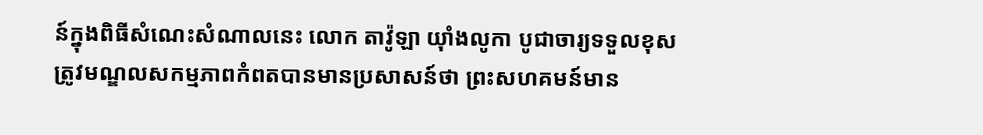ន៍ក្នុងពិធីសំណេះសំណាលនេះ លោក តាវ៉ូឡា យ៉ាំងលូកា បូជាចារ្យទទួលខុសត្រូវមណ្ឌលសកម្មភាពកំពតបានមានប្រសាសន៍ថា ព្រះសហគមន៍មាន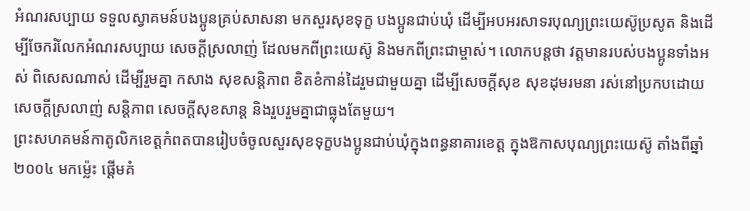អំណរសប្បាយ ទទួលស្វាគមន៍បងប្អូនគ្រប់សាសនា មកសួរសុខទុក្ខ បងប្អូនជាប់ឃុំ ដើម្បីអបអរសាទរបុណ្យព្រះយេស៊ូប្រសូត និងដើម្បីចែករំលែកអំណរសប្បាយ សេចក្តីស្រលាញ់ ដែលមកពីព្រះយេស៊ូ និងមកពីព្រះជាម្ចាស់។ លោកបន្តថា វត្តមានរបស់បងប្អូនទាំងអស់ ពិសេសណាស់ ដើម្បីរួមគ្នា កសាង សុខសន្តិភាព ខិតខំកាន់ដៃរួមជាមួយគ្នា ដើម្បីសេចក្តីសុខ សុខដុមរមនា រស់នៅប្រកបដោយសេចក្តីស្រលាញ់ សន្តិភាព សេចក្តីសុខសាន្ត និងរួបរួមគ្នាជាធ្លុងតែមួយ។
ព្រះសហគមន៍កាតូលិកខេត្តកំពតបានរៀបចំចូលសួរសុខទុក្ខបងប្អូនជាប់ឃុំក្នុងពន្ធនាគារខេត្ត ក្នុងឱកាសបុណ្យព្រះយេស៊ូ តាំងពីឆ្នាំ២០០៤ មកម្ល៉េះ ផ្តើមគំ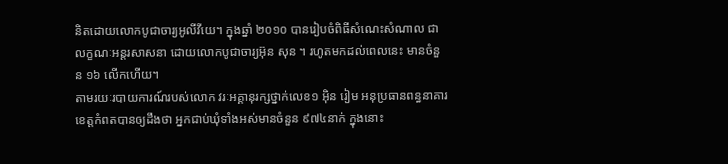និតដោយលោកបូជាចារ្យអូលីវីយេ។ ក្នុងឆ្នាំ ២០១០ បានរៀបចំពិធីសំណេះសំណាល ជាលក្ខណៈអន្តរសាសនា ដោយលោកបូជាចារ្យអ៊ុន សុន ។ រហូតមកដល់ពេលនេះ មានចំនួន ១៦ លើកហើយ។
តាមរយៈរបាយការណ៍របស់លោក វរៈអគ្គានុរក្សថ្នាក់លេខ១ អ៊ិន រៀម អនុប្រធានពន្ធនាគារខេត្តកំពតបានឲ្យដឹងថា អ្នកជាប់ឃុំទាំងអស់មានចំនួន ៩៧៤នាក់ ក្នុងនោះ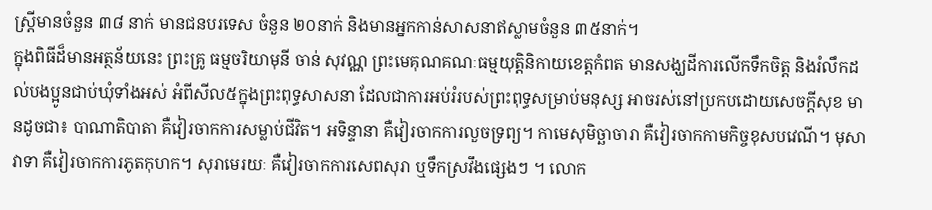ស្តី្រមានចំនួន ៣៨ នាក់ មានជនបរទេស ចំនួន ២០នាក់ និងមានអ្នកកាន់សាសនាឥស្លាមចំនួន ៣៥នាក់។
ក្នុងពិធីដ៏មានអត្ថន័យនេះ ព្រះគ្រូ ធម្មចរិយាមុនី ចាន់ សុវណ្ណ ព្រះមេគុណគណៈធម្មយុត្តិនិកាយខេត្តកំពត មានសង្ឃដីការលើកទឹកចិត្ត និងរំលឹកដល់បងប្អូនជាប់ឃុំទាំងអស់ អំពីសីល៥ក្នុងព្រះពុទ្ធសាសនា ដែលជាការអប់រំរបស់ព្រះពុទ្ធសម្រាប់មនុស្ស អាចរស់នៅប្រកបដោយសេចក្តីសុខ មានដូចជា៖ បាណាតិបាតា គឺវៀរចាកការសម្លាប់ជីវិត។ អទិន្ទានា គឺវៀរចាកការលួចទ្រព្យ។ កាមេសុមិច្ឆាចារា គឺវៀរចាកកាមកិច្ចខុសបវេណី។ មុសាវាទា គឺវៀរចាកការភូតកុហក។ សុរាមេរយៈ គឺវៀរចាកការសេពសុរា ឬទឹកស្រវឹងផ្សេងៗ ។ លោក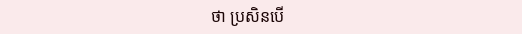ថា ប្រសិនបើ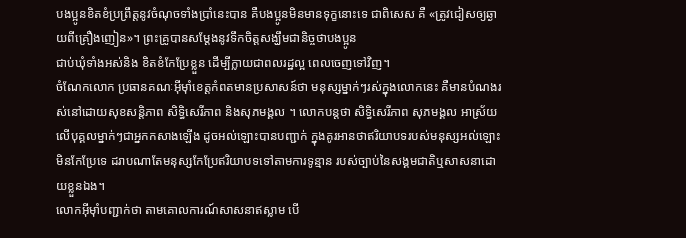បងប្អូនខិតខំប្រព្រឹត្តនូវចំណុចទាំងប្រាំនេះបាន គឺបងប្អូនមិនមានទុក្ខនោះទេ ជាពិសេស គឺ «ត្រូវជៀសឲ្យឆ្ងាយពីគ្រឿងញៀន»។ ព្រះគ្រូបានសម្តែងនូវទឹកចិត្តសង្ឃឹមជានិច្ចថាបងប្អូន
ជាប់ឃុំទាំងអស់និង ខិតខំកែប្រែខ្លួន ដើម្បីក្លាយជាពលរដ្ឋល្អ ពេលចេញទៅវិញ។
ចំណែកលោក ប្រធានគណៈអ៊ីម៉ាំខេត្តកំពតមានប្រសាសន៍ថា មនុស្សម្នាក់ៗរស់ក្នុងលោកនេះ គឺមានបំណងរស់នៅដោយសុខសន្តិភាព សិទ្ធិសេរីភាព និងសុភមង្គល ។ លោកបន្តថា សិទ្ធិសេរីភាព សុភមង្គល អាស្រ័យលើបុគ្គលម្នាក់ៗជាអ្នកកសាងឡើង ដូចអល់ឡោះបានបញ្ជាក់ ក្នុងគូរអានថាឥរិយាបទរបស់មនុស្សអល់ឡោះមិនកែប្រែទេ ដរាបណាតែមនុស្សកែប្រែឥរិយាបទទៅតាមការទូន្មាន របស់ច្បាប់នៃសង្គមជាតិឬសាសនាដោយខ្លួនឯង។
លោកអ៊ីម៉ាំបញ្ជាក់ថា តាមគោលការណ៍សាសនាឥស្លាម បើ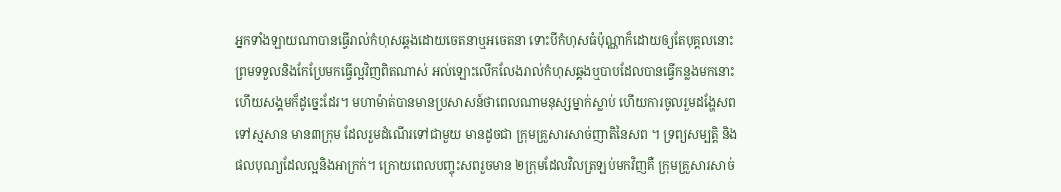អ្នកទាំងឡាយណាបានធ្វើរាល់កំហុសឆ្គងដោយចេតនាឬអចេតនា ទោះបីកំហុសធំប៉ុណ្ណាក៏ដោយឲ្យតែបុគ្គលនោះព្រមទទួលនិងកែប្រែមកធ្វើល្អវិញពិតណាស់ អល់ឡោះលើកលែងរាល់កំហុសឆ្គងឬបាបដែលបានធ្វើកន្លងមកនោះ ហើយសង្គមក៏ដូច្នេះដែរ។ មហាម៉ាត់បានមានប្រសាសន៍ថាពេលណាមនុស្សម្នាក់ស្លាប់ ហើយការចូលរួមដង្ហែសពទៅស្មសាន មាន៣ក្រុម ដែលរួមដំណើរទៅជាមួយ មានដូចជា ក្រុមគ្រួសារសាច់ញាតិនៃសព ។ ទ្រព្យសម្បត្តិ និងផលបុណ្យដែលល្អនិងអាក្រក់។ ក្រោយពេលបញ្ចុះសពរួចមាន ២ក្រុមដែលវិលត្រឡប់មកវិញគឺ ក្រុមគ្រួសារសាច់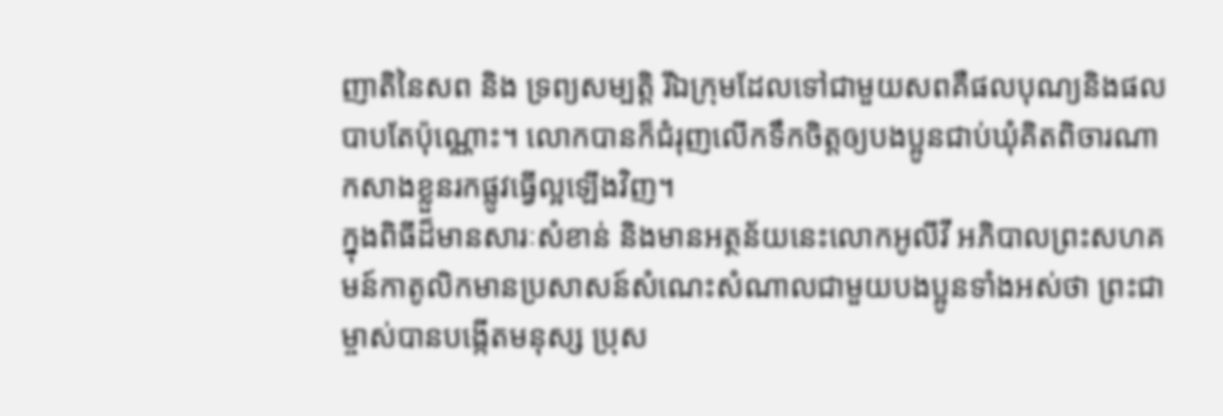ញាតិនៃសព និង ទ្រព្យសម្បត្តិ រីឯក្រុមដែលទៅជាមួយសពគឺផលបុណ្យនិងផលបាបតែប៉ុណ្ណោះ។ លោកបានក៏ជំរុញលើកទឹកចិត្តឲ្យបងប្អូនជាប់ឃុំគិតពិចារណា កសាងខ្លួនរកផ្លូវធ្វើល្អឡើងវិញ។
ក្នុងពិធីដ៏មានសារៈសំខាន់ និងមានអត្ថន័យនេះលោកអូលីវី អភិបាលព្រះសហគមន៍កាតូលិកមានប្រសាសន៍សំណេះសំណាលជាមួយបងប្អូនទាំងអស់ថា ព្រះជាម្ចាស់បានបង្កើតមនុស្ស ប្រុស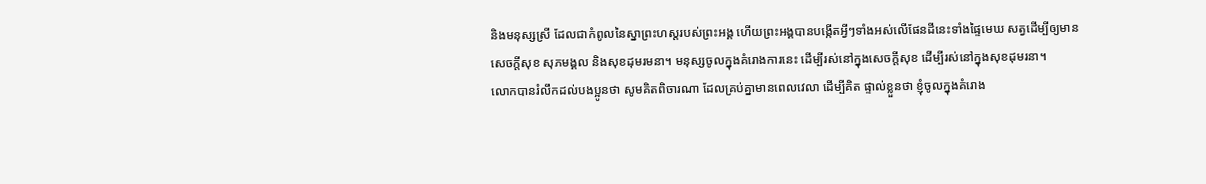និងមនុស្សស្រី ដែលជាកំពូលនៃស្នាព្រះហស្តរបស់ព្រះអង្គ ហើយព្រះអង្គបានបង្កើតអ្វីៗទាំងអស់លើផែនដីនេះទាំងផ្ទៃមេឃ សត្វដើម្បីឲ្យមានសេចក្តីសុខ សុភមង្គល និងសុខដុមរមនា។ មនុស្សចូលក្នុងគំរោងការនេះ ដើម្បីរស់នៅក្នុងសេចក្តីសុខ ដើម្បីរស់នៅក្នុងសុខដុមរនា។
លោកបានរំលឹកដល់បងប្អូនថា សូមគិតពិចារណា ដែលគ្រប់គ្នាមានពេលវេលា ដើម្បីគិត ផ្ទាល់ខ្លួនថា ខ្ញុំចូលក្នុងគំរោង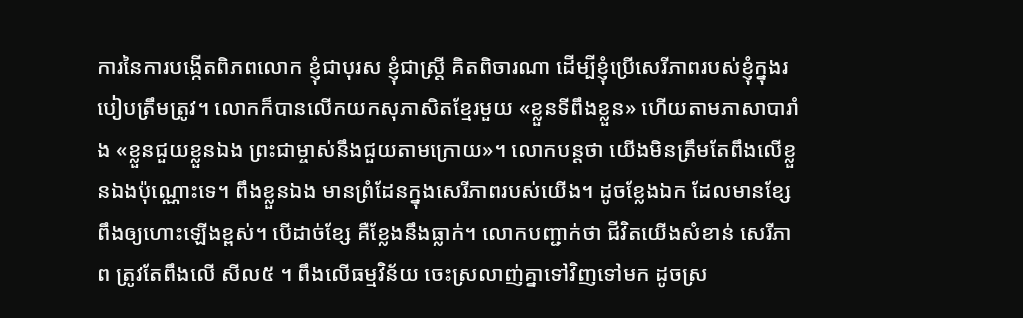ការនៃការបង្កើតពិភពលោក ខ្ញុំជាបុរស ខ្ញុំជាស្ត្រី គិតពិចារណា ដើម្បីខ្ញុំប្រើសេរីភាពរបស់ខ្ញុំក្នុងរបៀបត្រឹមត្រូវ។ លោកក៏បានលើកយកសុភាសិតខ្មែរមួយ «ខ្លួនទីពឹងខ្លួន» ហើយតាមភាសាបារាំង «ខ្លួនជួយខ្លួនឯង ព្រះជាម្ចាស់នឹងជួយតាមក្រោយ»។ លោកបន្តថា យើងមិនត្រឹមតែពឹងលើខ្លួនឯងប៉ុណ្ណោះទេ។ ពឹងខ្លួនឯង មានព្រំដែនក្នុងសេរីភាពរបស់យើង។ ដូចខ្លែងឯក ដែលមានខ្សែពឹងឲ្យហោះឡើងខ្ពស់។ បើដាច់ខ្សែ គឺខ្លែងនឹងធ្លាក់។ លោកបញ្ជាក់ថា ជីវិតយើងសំខាន់ សេរីភាព ត្រូវតែពឹងលើ សីល៥ ។ ពឹងលើធម្មវិន័យ ចេះស្រលាញ់គ្នាទៅវិញទៅមក ដូចស្រ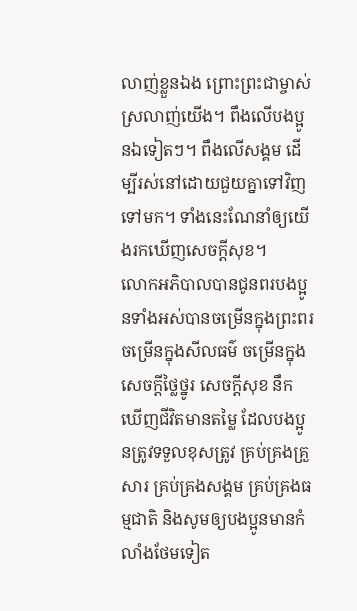លាញ់ខ្លួនឯង ព្រោះព្រះជាម្ចាស់ស្រលាញ់យើង។ ពឹងលើបងប្អូនឯទៀតៗ។ ពឹងលើសង្គម ដើម្បីរស់នៅដោយជួយគ្នាទៅវិញទៅមក។ ទាំងនេះណែនាំឲ្យយើងរកឃើញសេចក្តីសុខ។
លោកអភិបាលបានជូនពរបងប្អូនទាំងអស់បានចម្រើនក្នុងព្រះពរ ចម្រើនក្នុងសីលធម៌ ចម្រើនក្នុងសេចក្តីថ្លៃថ្នូរ សេចក្តីសុខ នឹកឃើញជីវិតមានតម្លៃ ដែលបងប្អូនត្រូវទទួលខុសត្រូវ គ្រប់គ្រងគ្រួសារ គ្រប់គ្រងសង្គម គ្រប់គ្រងធម្មជាតិ និងសូមឲ្យបងប្អូនមានកំលាំងថែមទៀត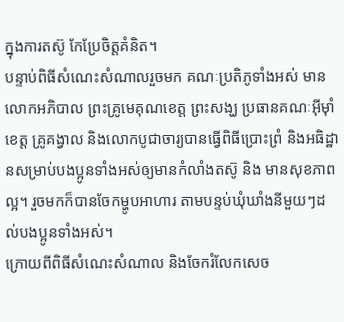ក្នុងការតស៊ូ កែប្រែចិត្តគំនិត។
បន្ទាប់ពិធីសំណេះសំណាលរួចមក គណៈប្រតិភូទាំងអស់ មានលោកអភិបាល ព្រះគ្រូមេគុណខេត្ត ព្រះសង្ឃ ប្រធានគណៈអ៊ីម៉ាំខេត្ត គ្រូគង្វាល និងលោកបូជាចារ្យបានធ្វើពិធីប្រោះព្រំ និងអធិដ្ឋានសម្រាប់បងប្អូនទាំងអស់ឲ្យមានកំលាំងតស៊ូ និង មានសុខភាពល្អ។ រួចមកក៏បានចែកម្ហូបអាហារ តាមបន្ទប់ឃុំឃាំងនីមួយៗដល់បងប្អូនទាំងអស់។
ក្រោយពីពិធីសំណេះសំណាល និងចែករំលែកសេច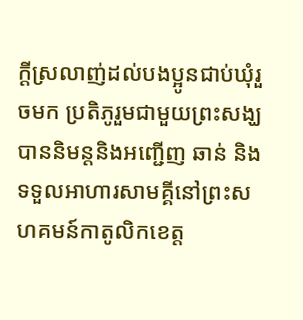ក្តីស្រលាញ់ដល់បងប្អូនជាប់ឃុំរួចមក ប្រតិភូរួមជាមួយព្រះសង្ឃ បាននិមន្តនិងអញ្ជើញ ឆាន់ និងទទួលអាហារសាមគ្គីនៅព្រះសហគមន៍កាតូលិកខេត្ត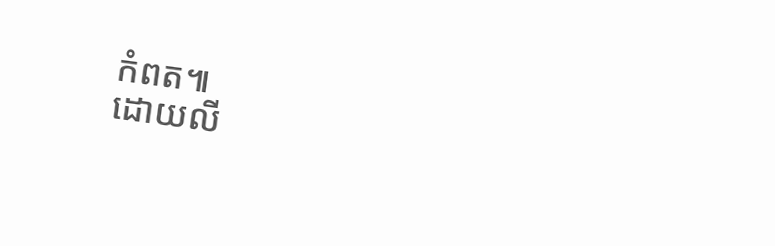កំពត៕
ដោយលី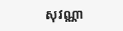សុវណ្ណា